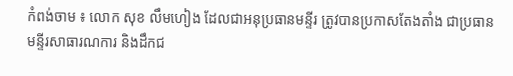កំពង់ចាម ៖ លោក សុខ លឹមហៀង ដែលជាអនុប្រធានមន្ទីរ ត្រូវបានប្រកាសតែងតាំង ជាប្រធានមន្ទីរសាធារណការ និងដឹកជ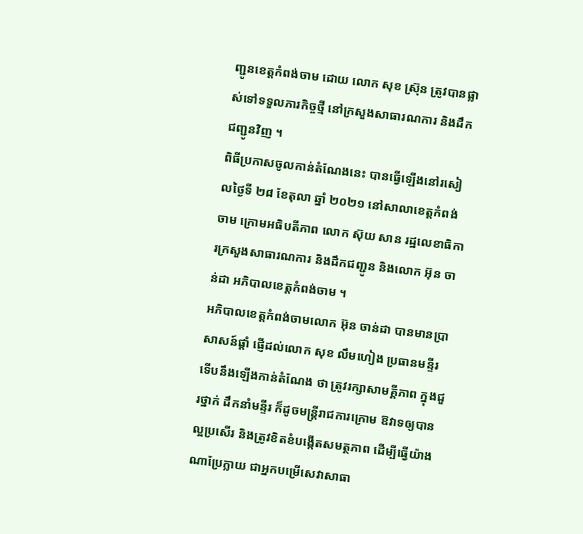ញ្ជូនខេត្តកំពង់ចាម ដោយ លោក សុខ ស្រ៊ុន ត្រូវបានផ្លាស់ទៅទទួលភារកិច្ចថ្មី នៅក្រសួងសាធារណការ និងដឹកជញ្ជូនវិញ ។
ពិធីប្រកាសចូលកាន់តំណែងនេះ បានធ្វើឡើងនៅរសៀលថ្ងៃទី ២៨ ខែតុលា ឆ្នាំ ២០២១ នៅសាលាខេត្តកំពង់ចាម ក្រោមអធិបតីភាព លោក ស៊ុយ សាន រដ្ឋលេខាធិការក្រសួងសាធារណការ និងដឹកជញ្ជូន និងលោក អ៊ុន ចាន់ដា អភិបាលខេត្តកំពង់ចាម ។
អភិបាលខេត្តកំពង់ចាមលោក អ៊ុន ចាន់ដា បានមានប្រាសាសន៍ផ្ដាំ ផ្ញើដល់លោក សុខ លឹមហៀង ប្រធានមន្ទីរ ទើបនឹងឡើងកាន់តំណែង ថា ត្រូវរក្សាសាមគ្គីភាព ក្នុងជួរថ្នាក់ ដឹកនាំមន្ទីរ ក៏ដូចមន្ត្រីរាជការក្រោម ឱវាទឲ្យបានល្អប្រសើរ និងត្រូវខិតខំបង្កើតសមត្ថភាព ដើម្បីធ្វើយ៉ាងណាប្រែក្លាយ ជាអ្នកបម្រើសេវាសាធា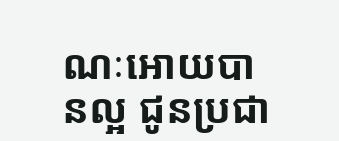ណៈអោយបានល្អ ជូនប្រជា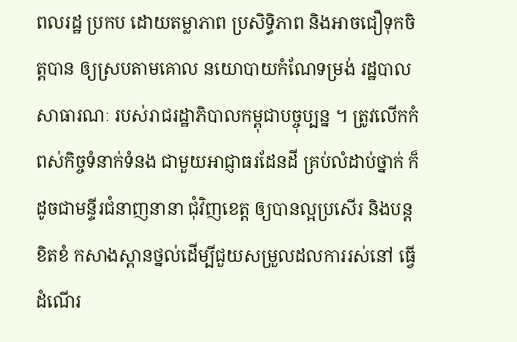ពលរដ្ឋ ប្រកប ដោយតម្លាភាព ប្រសិទ្ធិភាព និងអាចជឿទុកចិត្តបាន ឲ្យស្របតាមគោល នយោបាយកំណែទម្រង់ រដ្ឋបាលសាធារណៈ របស់រាជរដ្ឋាភិបាលកម្ពុជាបច្ចុប្បន្ន ។ ត្រូវលើកកំពស់កិច្ចទំនាក់ទំនង ជាមួយអាជ្ញាធរដែនដី គ្រប់លំដាប់ថ្នាក់ ក៏ដូចជាមន្ទីរជំនាញនានា ជុំវិញខេត្ត ឲ្យបានល្អប្រសើរ និងបន្តខិតខំ កសាងស្ពានថ្នល់ដើម្បីជួយសម្រួលដលការរស់នៅ ធ្វើដំណើរ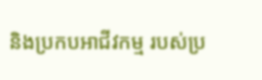និងប្រកបអាជីវកម្ម របស់ប្រ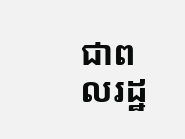ជាពលរដ្ឋ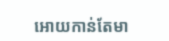អោយកាន់តែមា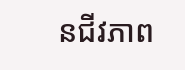នជីវភាព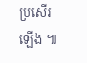ប្រសើរឡើង ៕